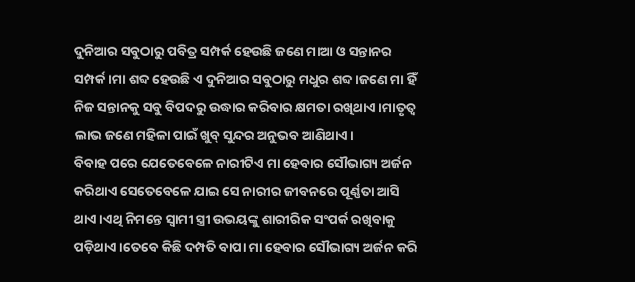ଦୁନିଆର ସବୁଠାରୁ ପବିତ୍ର ସମ୍ପର୍କ ହେଉଛି ଜଣେ ମାଆ ଓ ସନ୍ତାନର ସମ୍ପର୍କ।ମା ଶବ୍ଦ ହେଉଛି ଏ ଦୁନିଆର ସବୁଠାରୁ ମଧୁର ଶବ୍ଦ।ଜଣେ ମା ହିଁ ନିଜ ସନ୍ତାନକୁ ସବୁ ବିପଦରୁ ଉଦ୍ଧାର କରିବାର କ୍ଷମତା ରଖିଥାଏ।ମାତୃତ୍ଵ ଲାଭ ଜଣେ ମହିଳା ପାଇଁ ଖୁବ୍ ସୁନ୍ଦର ଅନୁଭବ ଆଣିଥାଏ।
ବିବାହ ପରେ ଯେତେବେଳେ ନାରୀଟିଏ ମା ହେବାର ସୌଭାଗ୍ୟ ଅର୍ଜନ କରିଥାଏ ସେତେବେଳେ ଯାଇ ସେ ନାରୀର ଜୀବନରେ ପୂର୍ଣ୍ଣତା ଆସି ଥାଏ।ଏଥି ନିମନ୍ତେ ସ୍ୱାମୀ ସ୍ତ୍ରୀ ଉଭୟଙ୍କୁ ଶାରୀରିକ ସଂପର୍କ ରଖିବାକୁ ପଡ଼ିଥାଏ।ତେବେ କିଛି ଦମ୍ପତି ବାପା ମା ହେବାର ସୌଭାଗ୍ୟ ଅର୍ଜନ କରି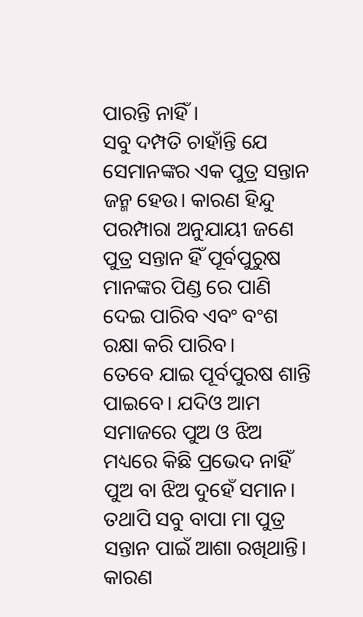ପାରନ୍ତି ନାହିଁ।
ସବୁ ଦମ୍ପତି ଚାହାଁନ୍ତି ଯେ ସେମାନଙ୍କର ଏକ ପୁତ୍ର ସନ୍ତାନ ଜନ୍ମ ହେଉ। କାରଣ ହିନ୍ଦୁ ପରମ୍ପାରା ଅନୁଯାୟୀ ଜଣେ ପୁତ୍ର ସନ୍ତାନ ହିଁ ପୂର୍ବପୁରୁଷ ମାନଙ୍କର ପିଣ୍ଡ ରେ ପାଣି ଦେଇ ପାରିବ ଏବଂ ବଂଶ ରକ୍ଷା କରି ପାରିବ।
ତେବେ ଯାଇ ପୂର୍ବପୁରଷ ଶାନ୍ତି ପାଇବେ। ଯଦିଓ ଆମ ସମାଜରେ ପୁଅ ଓ ଝିଅ ମଧ୍ୟରେ କିଛି ପ୍ରଭେଦ ନାହିଁ ପୁଅ ବା ଝିଅ ଦୁହେଁ ସମାନ। ତଥାପି ସବୁ ବାପା ମା ପୁତ୍ର ସନ୍ତାନ ପାଇଁ ଆଶା ରଖିଥାନ୍ତି। କାରଣ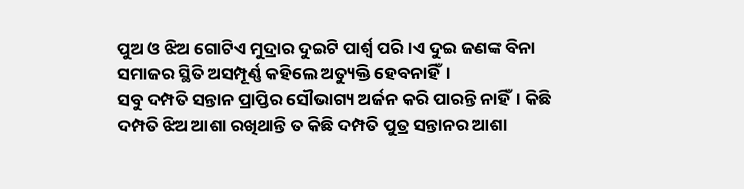ପୁଅ ଓ ଝିଅ ଗୋଟିଏ ମୁଦ୍ରାର ଦୁଇଟି ପାର୍ଶ୍ଵ ପରି।ଏ ଦୁଇ ଜଣଙ୍କ ବିନା ସମାଜର ସ୍ଥିତି ଅସମ୍ପୂର୍ଣ୍ଣ କହିଲେ ଅତ୍ୟୁକ୍ତି ହେବନାହିଁ।
ସବୁ ଦମ୍ପତି ସନ୍ତାନ ପ୍ରାପ୍ତିର ସୌଭାଗ୍ୟ ଅର୍ଜନ କରି ପାରନ୍ତି ନାହିଁ। କିଛି ଦମ୍ପତି ଝିଅ ଆଶା ରଖିଥାନ୍ତି ତ କିଛି ଦମ୍ପତି ପୁତ୍ର ସନ୍ତାନର ଆଶା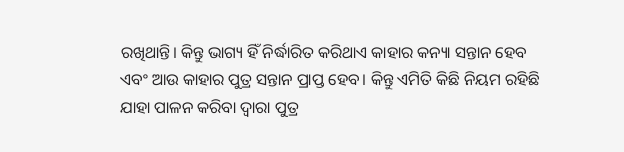ରଖିଥାନ୍ତି। କିନ୍ତୁ ଭାଗ୍ୟ ହିଁ ନିର୍ଦ୍ଧାରିତ କରିଥାଏ କାହାର କନ୍ୟା ସନ୍ତାନ ହେବ ଏବଂ ଆଉ କାହାର ପୁତ୍ର ସନ୍ତାନ ପ୍ରାପ୍ତ ହେବ। କିନ୍ତୁ ଏମିତି କିଛି ନିୟମ ରହିଛି ଯାହା ପାଳନ କରିବା ଦ୍ୱାରା ପୁତ୍ର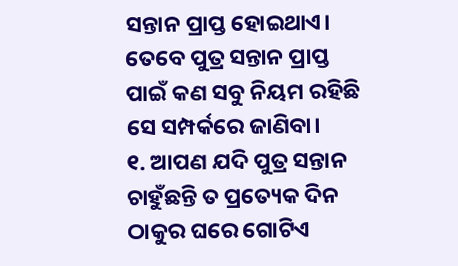ସନ୍ତାନ ପ୍ରାପ୍ତ ହୋଇଥାଏ। ତେବେ ପୁତ୍ର ସନ୍ତାନ ପ୍ରାପ୍ତ ପାଇଁ କଣ ସବୁ ନିୟମ ରହିଛି ସେ ସମ୍ପର୍କରେ ଜାଣିବା।
୧. ଆପଣ ଯଦି ପୁତ୍ର ସନ୍ତାନ ଚାହୁଁଛନ୍ତି ତ ପ୍ରତ୍ୟେକ ଦିନ ଠାକୁର ଘରେ ଗୋଟିଏ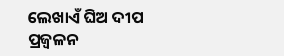ଲେଖାଏଁ ଘିଅ ଦୀପ ପ୍ରଜ୍ବଳନ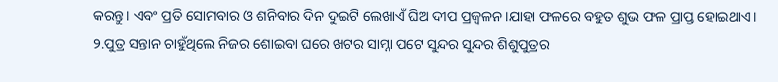କରନ୍ତୁ। ଏବଂ ପ୍ରତି ସୋମବାର ଓ ଶନିବାର ଦିନ ଦୁଇଟି ଲେଖାଏଁ ଘିଅ ଦୀପ ପ୍ରଜ୍ବଳନ।ଯାହା ଫଳରେ ବହୁତ ଶୁଭ ଫଳ ପ୍ରାପ୍ତ ହୋଇଥାଏ।
୨.ପୁତ୍ର ସନ୍ତାନ ଚାହୁଁଥିଲେ ନିଜର ଶୋଇବା ଘରେ ଖଟର ସାମ୍ନା ପଟେ ସୁନ୍ଦର ସୁନ୍ଦର ଶିଶୁପୁତ୍ରର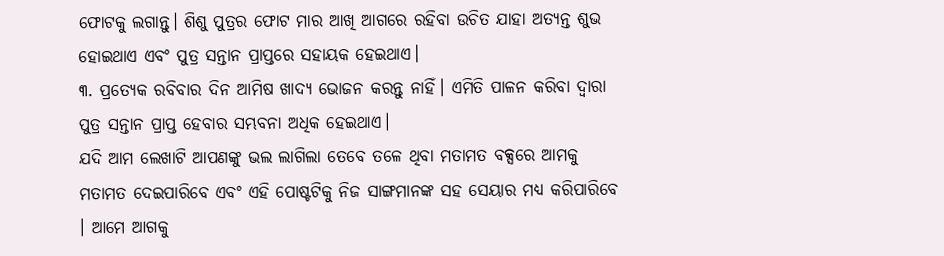ଫୋଟକୁ ଲଗାନ୍ତୁ। ଶିଶୁ ପୁତ୍ରର ଫୋଟ ମାର ଆଖି ଆଗରେ ରହିବା ଉଚିତ ଯାହା ଅତ୍ୟନ୍ତ ଶୁଭ ହୋଇଥାଏ ଏବଂ ପୁତ୍ର ସନ୍ତାନ ପ୍ରାପ୍ତରେ ସହାୟକ ହେଇଥାଏ।
୩. ପ୍ରତ୍ୟେକ ରବିବାର ଦିନ ଆମିଷ ଖାଦ୍ୟ ଭୋଜନ କରନ୍ତୁ ନାହିଁ। ଏମିତି ପାଳନ କରିବା ଦ୍ୱାରା ପୁତ୍ର ସନ୍ତାନ ପ୍ରାପ୍ତ ହେବାର ସମ୍ଭବନା ଅଧିକ ହେଇଥାଏ।
ଯଦି ଆମ ଲେଖାଟି ଆପଣଙ୍କୁ ଭଲ ଲାଗିଲା ତେବେ ତଳେ ଥିବା ମତାମତ ବକ୍ସରେ ଆମକୁ ମତାମତ ଦେଇପାରିବେ ଏବଂ ଏହି ପୋଷ୍ଟଟିକୁ ନିଜ ସାଙ୍ଗମାନଙ୍କ ସହ ସେୟାର ମଧ୍ୟ କରିପାରିବେ । ଆମେ ଆଗକୁ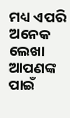ମଧ୍ୟ ଏପରି ଅନେକ ଲେଖା ଆପଣଙ୍କ ପାଇଁ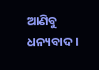ଆଣିବୁ ଧନ୍ୟବାଦ ।